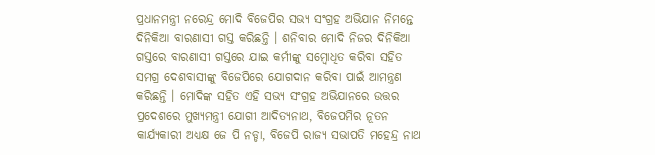ପ୍ରଧାନମନ୍ତ୍ରୀ ନରେନ୍ଦ୍ର ମୋଦି ବିଜେପିର ସଭ୍ୟ ସଂଗ୍ରହ ଅଭିଯାନ ନିମନ୍ତେ ଦିନିକିଆ ବାରଣାସୀ ଗସ୍ତ କରିଛନ୍ତି । ଶନିବାର ମୋଦି ନିଜର ଦିନିକିଆ ଗସ୍ତରେ ବାରଣାସୀ ଗସ୍ତରେ ଯାଇ କର୍ମୀଙ୍କୁ ସମ୍ବୋଧିତ କରିବା ସହିତ ସମଗ୍ର ଦେଶବାସୀଙ୍କୁ ବିଜେପିରେ ଯୋଗଦାନ କରିବା ପାଇଁ ଆମନ୍ତ୍ରଣ କରିଛନ୍ତି । ମୋଦିଙ୍କ ସହିତ ଏହି ସଭ୍ୟ ସଂଗ୍ରହ ଅଭିଯାନରେ ଉତ୍ତର ପ୍ରଦେଶରେ ମୁଖ୍ୟମନ୍ତ୍ରୀ ଯୋଗୀ ଆଦିତ୍ୟନାଥ, ବିଜେପମିର ନୂତନ କାର୍ଯ୍ୟକାରୀ ଅଧ୍ୟକ୍ଷ ଜେ ପି ନଡ୍ଡା, ବିଜେପି ରାଜ୍ୟ ସଭାପତି ମହେନ୍ଦ୍ର ନାଥ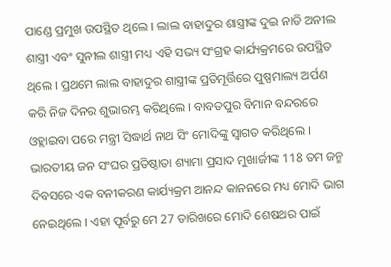ପାଣ୍ଡେ ପ୍ରମୁଖ ଉପସ୍ଥିତ ଥିଲେ । ଲାଲ ବାହାଦୁର ଶାସ୍ତ୍ରୀଙ୍କ ଦୁଇ ନାତି ଅନୀଲ ଶାସ୍ତ୍ରୀ ଏବଂ ସୁନୀଲ ଶାସ୍ତ୍ରୀ ମଧ୍ୟ ଏହି ସଭ୍ୟ ସଂଗ୍ରହ କାର୍ଯ୍ୟକ୍ରମରେ ଉପସ୍ଥିତ ଥିଲେ । ପ୍ରଥମେ ଲାଲ ବାହାଦୁର ଶାସ୍ତ୍ରୀଙ୍କ ପ୍ରତିମୂର୍ତ୍ତିରେ ପୁଷ୍ପମାଲ୍ୟ ଅର୍ପଣ କରି ନିଜ ଦିନର ଶୁଭାରମ୍ଭ କରିଥିଲେ । ବାବତପୁର ବିମାନ ବନ୍ଦରରେ ଓହ୍ଲାଇବା ପରେ ମନ୍ତ୍ରୀ ସିଦ୍ଧାର୍ଥ ନାଥ ସିଂ ମୋଦିଙ୍କୁ ସ୍ବାଗତ କରିଥିଲେ । ଭାରତୀୟ ଜନ ସଂଘର ପ୍ରତିଷ୍ଠାତା ଶ୍ୟାମା ପ୍ରସାଦ ମୁଖାର୍ଜୀଙ୍କ 118 ତମ ଜନ୍ମ ଦିବସରେ ଏକ ବନୀକରଣ କାର୍ଯ୍ୟକ୍ରମ ଆନନ୍ଦ କାନନରେ ମଧ୍ୟ ମୋଦି ଭାଗ ନେଇଥିଲେ । ଏହା ପୂର୍ବରୁ ମେ 27 ତାରିଖରେ ମୋଦି ଶେଷଥର ପାଇଁ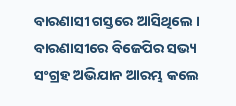ବାରଣାସୀ ଗସ୍ତରେ ଆସିଥିଲେ ।
ବାରଣାସୀରେ ବିଜେପିର ସଭ୍ୟ ସଂଗ୍ରହ ଅଭିଯାନ ଆରମ୍ଭ କଲେ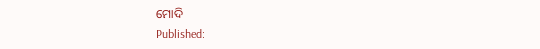ମୋଦି
Published: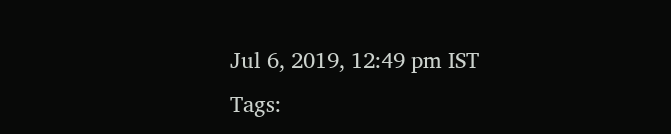Jul 6, 2019, 12:49 pm IST
Tags: